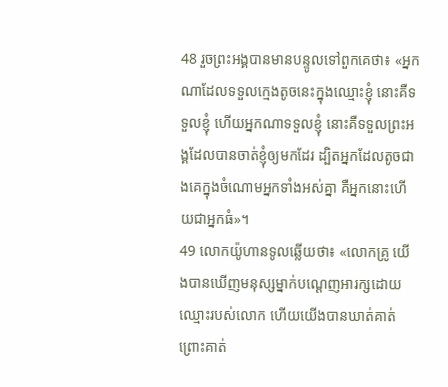48 រួចព្រះអង្គបានមានបន្ទូលទៅពួកគេថា៖ «អ្នកណាដែលទទួលក្មេងតូចនេះក្នុងឈ្មោះខ្ញុំ នោះគឺទទួលខ្ញុំ ហើយអ្នកណាទទួលខ្ញុំ នោះគឺទទួលព្រះអង្គដែលបានចាត់ខ្ញុំឲ្យមកដែរ ដ្បិតអ្នកដែលតូចជាងគេក្នុងចំណោមអ្នកទាំងអស់គ្នា គឺអ្នកនោះហើយជាអ្នកធំ»។
49 លោកយ៉ូហានទូលឆ្លើយថា៖ «លោកគ្រូ យើងបានឃើញមនុស្សម្នាក់បណ្ដេញអារក្សដោយឈ្មោះរបស់លោក ហើយយើងបានឃាត់គាត់ ព្រោះគាត់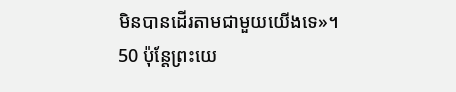មិនបានដើរតាមជាមួយយើងទេ»។
50 ប៉ុន្ដែព្រះយេ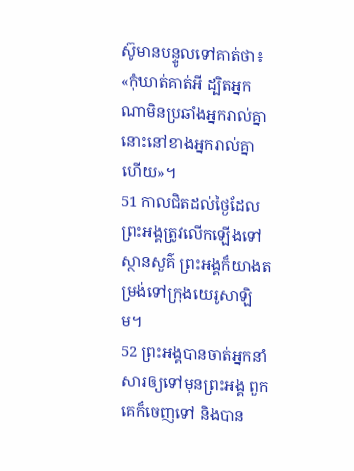ស៊ូមានបន្ទូលទៅគាត់ថា៖ «កុំឃាត់គាត់អី ដ្បិតអ្នកណាមិនប្រឆាំងអ្នករាល់គ្នា នោះនៅខាងអ្នករាល់គ្នាហើយ»។
51 កាលជិតដល់ថ្ងៃដែលព្រះអង្គត្រូវលើកឡើងទៅស្ថានសួគ៌ ព្រះអង្គក៏យាងតម្រង់ទៅក្រុងយេរូសាឡិម។
52 ព្រះអង្គបានចាត់អ្នកនាំសារឲ្យទៅមុនព្រះអង្គ ពួកគេក៏ចេញទៅ និងបាន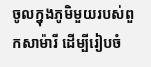ចូលក្នុងភូមិមួយរបស់ពួកសាម៉ារី ដើម្បីរៀបចំ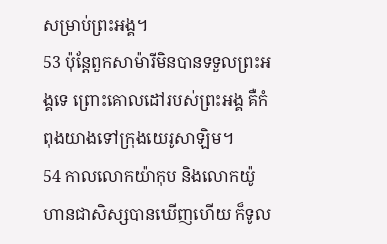សម្រាប់ព្រះអង្គ។
53 ប៉ុន្ដែពួកសាម៉ារីមិនបានទទួលព្រះអង្គទេ ព្រោះគោលដៅរបស់ព្រះអង្គ គឺកំពុងយាងទៅក្រុងយេរូសាឡិម។
54 កាលលោកយ៉ាកុប និងលោកយ៉ូហានជាសិស្សបានឃើញហើយ ក៏ទូល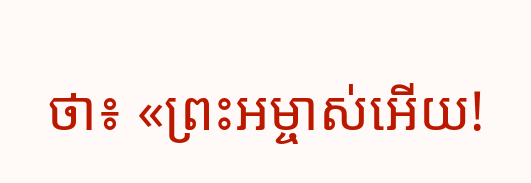ថា៖ «ព្រះអម្ចាស់អើយ!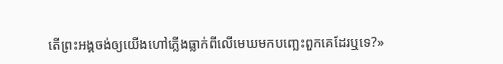តើព្រះអង្គចង់ឲ្យយើងហៅភ្លើងធ្លាក់ពីលើមេឃមកបញ្ឆេះពួកគេដែរឬទេ?»